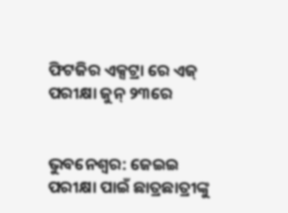ଫିଟଜିର ଏକ୍ସଟ୍ରା ରେ ଏଜ୍ ପରୀକ୍ଷା ଜୁନ୍ ୨୩ରେ


ଭୁବନେଶ୍ୱର: ଜେଇଇ ପରୀକ୍ଷା ପାଇଁ ଛାତ୍ରଛାତ୍ରୀଙ୍କୁ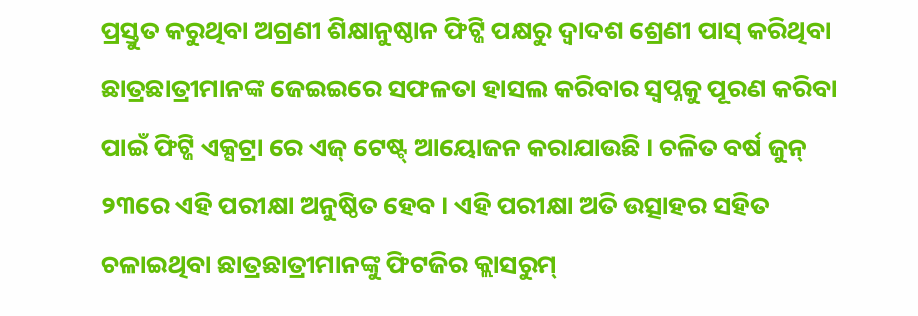ପ୍ରସ୍ତୁତ କରୁଥିବା ଅଗ୍ରଣୀ ଶିକ୍ଷାନୁଷ୍ଠାନ ଫିଟ୍ଜି ପକ୍ଷରୁ ଦ୍ୱାଦଶ ଶ୍ରେଣୀ ପାସ୍ କରିଥିବା ଛାତ୍ରଛାତ୍ରୀମାନଙ୍କ ଜେଇଇରେ ସଫଳତା ହାସଲ କରିବାର ସ୍ୱପ୍ନକୁ ପୂରଣ କରିବା ପାଇଁ ଫିଟ୍ଜି ଏକ୍ସଟ୍ରା ରେ ଏଜ୍ ଟେଷ୍ଟ୍ ଆୟୋଜନ କରାଯାଉଛି । ଚଳିତ ବର୍ଷ ଜୁନ୍ ୨୩ରେ ଏହି ପରୀକ୍ଷା ଅନୁଷ୍ଠିତ ହେବ । ଏହି ପରୀକ୍ଷା ଅତି ଉତ୍ସାହର ସହିତ ଚଳାଇଥିବା ଛାତ୍ରଛାତ୍ରୀମାନଙ୍କୁ ଫିଟଜିର କ୍ଲାସରୁମ୍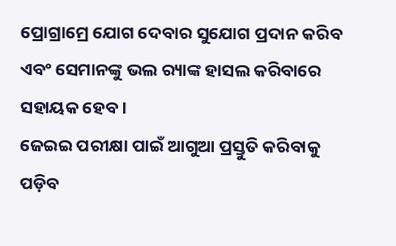ପ୍ରୋଗ୍ରାମ୍ରେ ଯୋଗ ଦେବାର ସୁଯୋଗ ପ୍ରଦାନ କରିବ ଏବଂ ସେମାନଙ୍କୁ ଭଲ ର‌୍ୟାଙ୍କ ହାସଲ କରିବାରେ ସହାୟକ ହେବ ।
ଜେଇଇ ପରୀକ୍ଷା ପାଇଁ ଆଗୁଆ ପ୍ରସ୍ତୁତି କରିବାକୁ ପଡ଼ିବ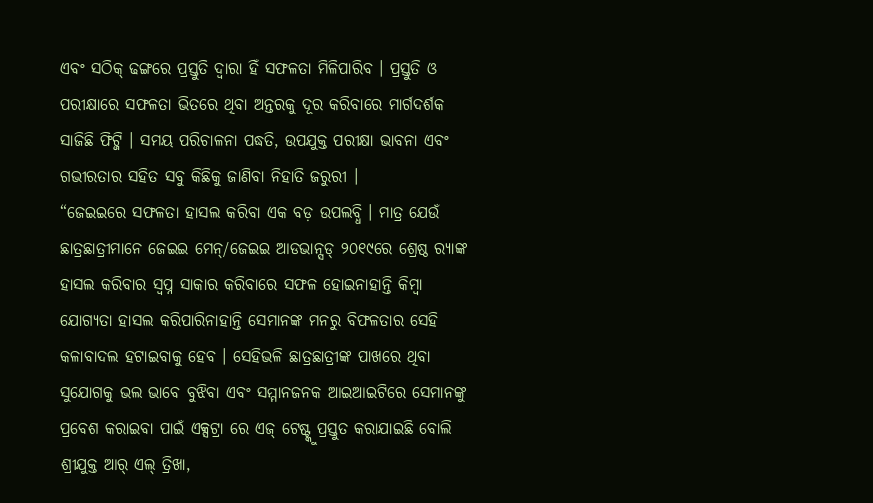ଏବଂ ସଠିକ୍ ଢଙ୍ଗରେ ପ୍ରସ୍ତୁତି ଦ୍ୱାରା ହିଁ ସଫଳତା ମିଳିପାରିବ । ପ୍ରସ୍ତୁତି ଓ ପରୀକ୍ଷାରେ ସଫଳତା ଭିତରେ ଥିବା ଅନ୍ତରକୁ ଦୂର କରିବାରେ ମାର୍ଗଦର୍ଶକ ସାଜିଛି ଫିଟ୍ଜି । ସମୟ ପରିଚାଳନା ପଦ୍ଧତି, ଉପଯୁକ୍ତ ପରୀକ୍ଷା ଭାବନା ଏବଂ ଗଭୀରତାର ସହିତ ସବୁ କିଛିକୁ ଜାଣିବା ନିହାତି ଜରୁରୀ ।
“ଜେଇଇରେ ସଫଳତା ହାସଲ କରିବା ଏକ ବଡ଼ ଉପଲବ୍ଧି । ମାତ୍ର ଯେଉଁ ଛାତ୍ରଛାତ୍ରୀମାନେ ଜେଇଇ ମେନ୍/ଜେଇଇ ଆଡଭାନ୍ସଡ୍ ୨୦୧୯ରେ ଶ୍ରେଷ୍ଠ ର‌୍ୟାଙ୍କ ହାସଲ କରିବାର ସ୍ୱପ୍ନ ସାକାର କରିବାରେ ସଫଳ ହୋଇନାହାନ୍ତି କିମ୍ବା ଯୋଗ୍ୟତା ହାସଲ କରିପାରିନାହାନ୍ତି ସେମାନଙ୍କ ମନରୁ ବିଫଳତାର ସେହି କଳାବାଦଲ ହଟାଇବାକୁ ହେବ । ସେହିଭଳି ଛାତ୍ରଛାତ୍ରୀଙ୍କ ପାଖରେ ଥିବା ସୁଯୋଗକୁ ଭଲ ଭାବେ ବୁଝିବା ଏବଂ ସମ୍ମାନଜନକ ଆଇଆଇଟିରେ ସେମାନଙ୍କୁ ପ୍ରବେଶ କରାଇବା ପାଇଁ ଏକ୍ସଟ୍ରା ରେ ଏଜ୍ ଟେଷ୍ଟ୍କୁ ପ୍ରସ୍ତୁତ କରାଯାଇଛି ବୋଲି ଶ୍ରୀଯୁକ୍ତ ଆର୍ ଏଲ୍ ତ୍ରିଖା,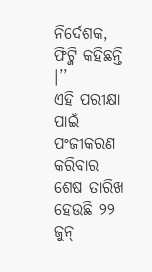ନିର୍ଦେଶକ, ଫିଟ୍ଜି କହିଛନ୍ତି ।’’
ଏହି ପରୀକ୍ଷା ପାଇଁ ପଂଜୀକରଣ କରିବାର ଶେଷ ତାରିଖ ହେଉଛି ୨୨ ଜୁନ୍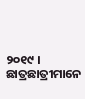୨୦୧୯ । ଛାତ୍ରଛାତ୍ରୀମାନେ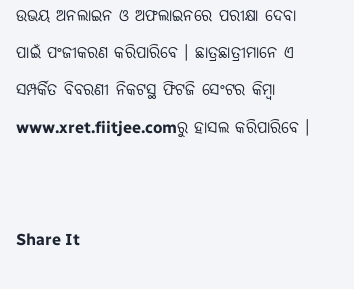ଉଭୟ ଅନଲାଇନ ଓ ଅଫଲାଇନରେ ପରୀକ୍ଷା ଦେବା ପାଇଁ ପଂଜୀକରଣ କରିପାରିବେ । ଛାତ୍ରଛାତ୍ରୀମାନେ ଏ ସମ୍ପର୍କିତ ବିବରଣୀ ନିକଟସ୍ଥ ଫିଟଜି ସେଂଟର କିମ୍ବା www.xret.fiitjee.comରୁ ହାସଲ କରିପାରିବେ ।


Share It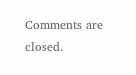Comments are closed.